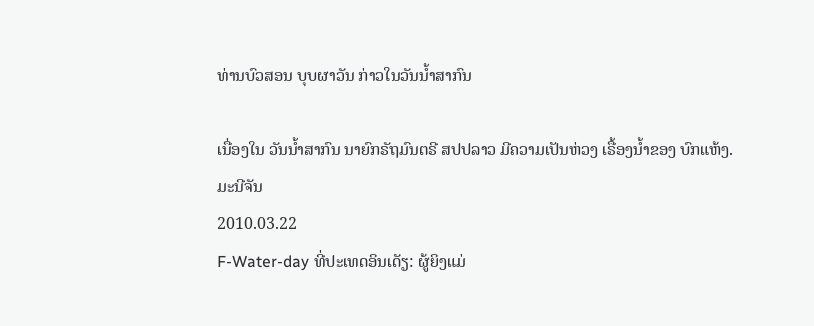ທ່ານບົວສອນ ບຸບຜາວັນ ກ່າວໃນວັນນໍ້າສາກົນ

ເນື່ອງໃນ ວັນນໍ້າສາກົນ ນາຍົກຣັຖມົນຕຣີ ສປປລາວ ມີຄວາມເປັນຫ່ວງ ເຣື້ອງນໍ້າຂອງ ບົກແຫ້ງ.
ມະນີຈັນ
2010.03.22
F-Water-day ທີ່ປະເທດອິນເດັຽ: ຜູ້ຍິງແມ່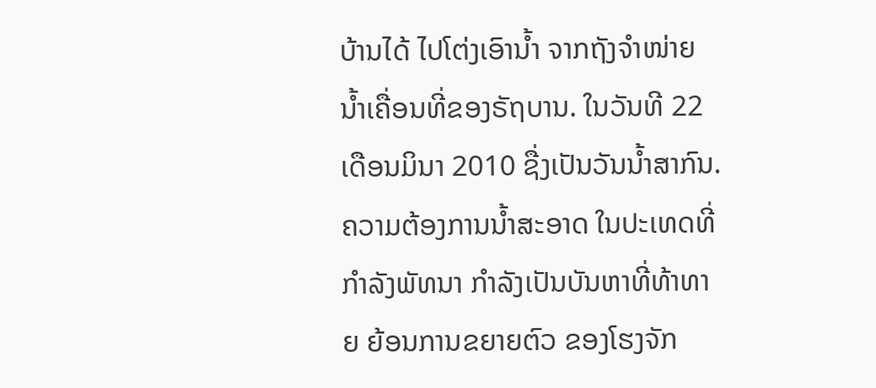ບ້ານໄດ້ ໄປໂຕ່ງເອົານໍ້າ ຈາກຖັງຈໍາໜ່າຍ ນໍ້າເຄື່ອນທີ່ຂອງຣັຖບານ. ໃນວັນທີ 22 ເດືອນມິນາ 2010 ຊື່ງເປັນວັນນໍ້າສາກົນ. ຄວາມຕ້ອງການນໍ້າສະອາດ ໃນປະເທດທີ່ກໍາລັງພັທນາ ກໍາລັງເປັນບັນຫາທີ່ທ້າທາຍ ຍ້ອນການຂຍາຍຕົວ ຂອງໂຮງຈັກ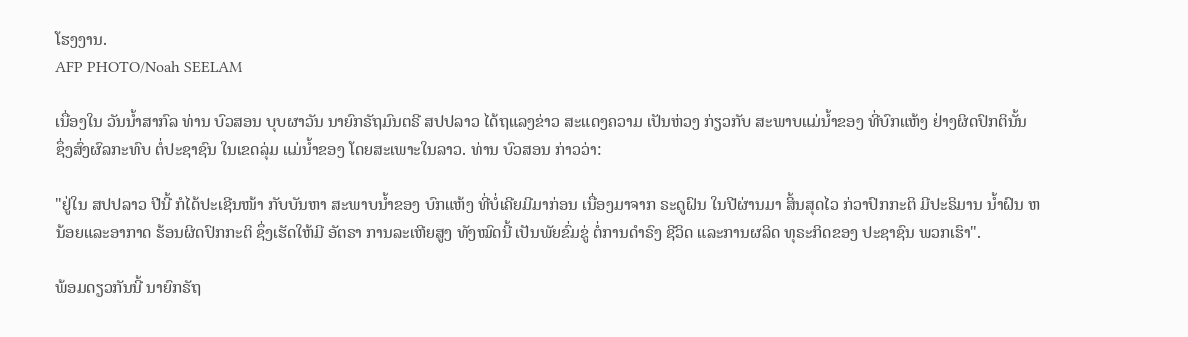ໂຮງງານ.
AFP PHOTO/Noah SEELAM

ເນື່ອງໃນ ວັນນໍ້າສາກົລ ທ່ານ ບົວສອນ ບຸບຜາວັນ ນາຍົກຣັຖມົນຕຣີ ສປປລາວ ໄດ້ຖແລງຂ່າວ ສະແດງຄວາມ ເປັນຫ່ວງ ກ່ຽວກັບ ສະພາບແມ່ນໍ້າຂອງ ທີ່ບົກແຫ້ງ ຢ່າງຜິດປົກຕິນັ້ນ  ຊຶ່ງສົ່ງຜົລກະທົບ ຕໍ່ປະຊາຊົນ ໃນເຂດລຸ່ມ ແມ່ນໍ້າຂອງ ໂດຍສະເພາະໃນລາວ. ທ່ານ ບົວສອນ ກ່າວວ່າ:

"ຢູ່ໃນ ສປປລາວ ປີນີ້ ກໍໄດ້ປະເຊີນໜ້າ ກັບບັນຫາ ສະພາບນໍ້າຂອງ ບົກແຫ້ງ ທີ່ບໍ່ເຄີຍມີມາກ່ອນ ເນື່ອງມາຈາກ ຣະດູຝົນ ໃນປີຜ່ານມາ ສິ້ນສຸດໄວ ກ່ວາປົກກະຕິ ມີປະຣິມານ ນໍ້າຝົນ ຫນ້ອຍແລະອາກາດ ຮ້ອນຜິດປົກກະຕິ ຊຶ່ງເຮັດໃຫ້ມີ ອັຕຣາ ການລະເຫີຍສູງ ທັງໝົດນີ້ ເປັນພັຍຂົ່ມຂູ່ ຕໍ່ການດໍາຣົງ ຊີວິດ ແລະການຜລິດ ທຸຣະກິດຂອງ ປະຊາຊົນ ພວກເຮົາ".

ພ້ອມດຽວກັນນີ້ ນາຍົກຣັຖ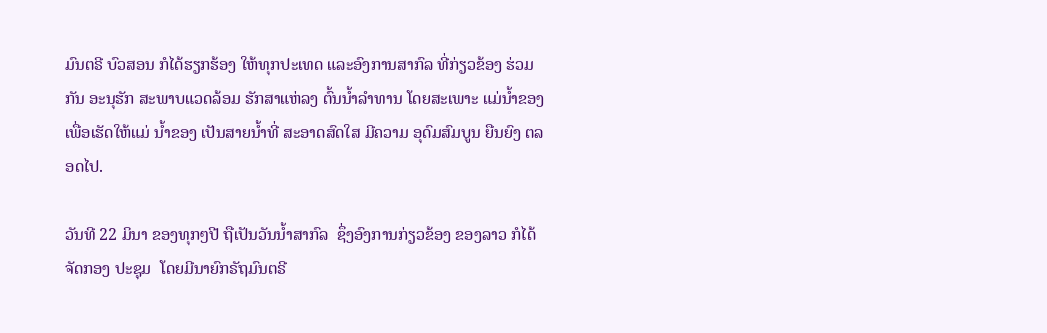ມົນຕຣີ ບົວສອນ ກໍໄດ້ຮຽກຮ້ອງ ໃຫ້ທຸກປະເທດ ແລະອົງການສາກົລ ທີ່ກ່ຽວຂ້ອງ ຮ່ວມກັນ ອະນຸຮັກ ສະພາບແວດລ້ອມ ຮັກສາແຫ່ລງ ຕົ້ນນໍ້າລໍາທານ ໂດຍສະເພາະ ແມ່ນໍ້າຂອງ ເພື່ອເຮັດໃຫ້ແມ່ ນໍ້າຂອງ ເປັນສາຍນໍ້າທີ່ ສະອາດສົດໃສ ມີຄວາມ ອຸດົມສົມບູນ ຍືນຍົງ ຕລອດໄປ.

ວັນທີ 22 ມິນາ ຂອງທຸກໆປີ ຖືເປັນວັນນໍ້າສາກົລ  ຊຶ່ງອົງການກ່ຽວຂ້ອງ ຂອງລາວ ກໍໄດ້ຈັດກອງ ປະຊຸມ  ໂດຍມີນາຍົກຣັຖມົນຕຣີ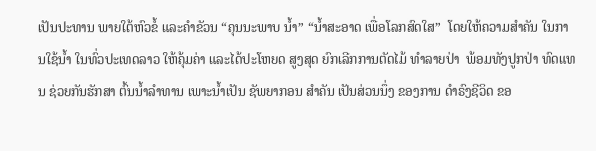ເປັນປະທານ ພາຍໃຕ້ຫົວຂໍ້ ແລະຄໍາຂັວນ “ຄຸນນະພາບ ນໍ້າ” “ນໍ້າສະອາດ ເພື່ອໂລກສົດໃສ”  ໂດຍໃຫ້ຄວາມສໍາຄັນ ໃນການໃຊ້ນໍ້າ ໃນທົ່ວປະເທດລາວ ໃຫ້ຄຸ້ມຄ່າ ແລະໄດ້ປະໂຫຍດ ສູງສຸດ ຍົກເລີກການຕັດໄມ້ ທໍາລາຍປ່າ  ພ້ອມທັງປູກປ່າ ທົດແທນ ຊ່ວຍກັນຮັກສາ ຕົ້ນນໍ້າລໍາທານ ເພາະນໍ້າເປັນ ຊັພຍາກອນ ສໍາຄັນ ເປັນສ່ວນນຶ່ງ ຂອງການ ດໍາຣົງຊີວິດ ຂອ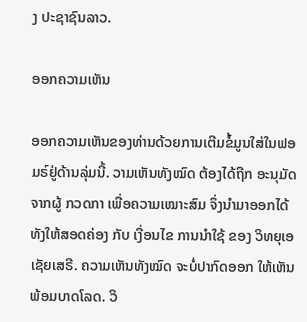ງ ປະຊາຊົນລາວ.

ອອກຄວາມເຫັນ

ອອກຄວາມເຫັນຂອງທ່ານດ້ວຍການເຕີມຂໍ້ມູນໃສ່ໃນຟອມຣ໌ຢູ່ດ້ານລຸ່ມນີ້. ວາມເຫັນທັງໝົດ ຕ້ອງໄດ້ຖືກ ອະນຸມັດ ຈາກຜູ້ ກວດກາ ເພື່ອຄວາມເໝາະສົມ ຈຶ່ງນໍາມາອອກໄດ້ ທັງໃຫ້ສອດຄ່ອງ ກັບ ເງື່ອນໄຂ ການນຳໃຊ້ ຂອງ ວິທຍຸເອເຊັຍເສຣີ. ຄວາມເຫັນທັງໝົດ ຈະບໍ່ປາກົດອອກ ໃຫ້ເຫັນພ້ອມບາດໂລດ. ວິ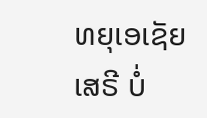ທຍຸເອເຊັຍເສຣີ ບໍ່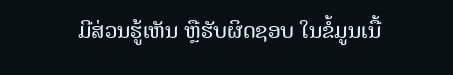ມີສ່ວນຮູ້ເຫັນ ຫຼືຮັບຜິດຊອບ ໃນຂໍ້ມູນເນື້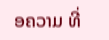ອຄວາມ ທີ່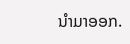ນໍາມາອອກ.